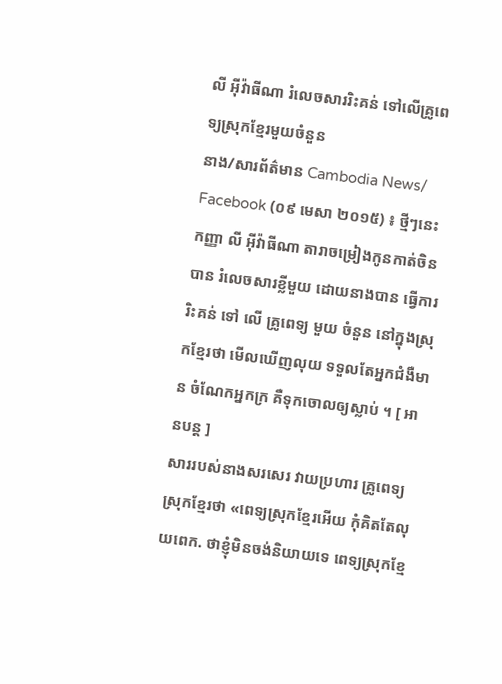លី អ៊ីវ៉ាធីណា រំលេចសាររិះគន់ ទៅលើគ្រូពេទ្យស្រុកខ្មែរមួយចំនួន
នាង/សារព័ត៌មាន Cambodia News/
Facebook (០៩ មេសា ២០១៥) ៖ ថ្មីៗនេះ កញ្ញា លី អ៊ីវ៉ាធីណា តារាចម្រៀងកូនកាត់ចិន បាន រំលេចសារខ្លីមួយ ដោយនាងបាន ធ្វើការរិះគន់ ទៅ លើ គ្រូពេទ្យ មួយ ចំនួន នៅក្នុងស្រុកខ្មែរថា មើលឃើញលុយ ទទួលតែអ្នកជំងឺមាន ចំណែកអ្នកក្រ គឺទុកចោលឲ្យស្លាប់ ។ [ អានបន្ត ]
សាររបស់នាងសរសេរ វាយប្រហារ គ្រូពេទ្យ ស្រុកខ្មែរថា «ពេទ្យស្រុកខ្មែរអើយ កុំគិតតែលុយពេក. ថាខ្ញុំមិនចង់និយាយទេ ពេទ្យស្រុកខ្មែ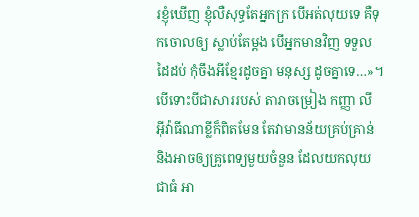រខ្ញុំឃើញ ខ្ញុំលឺសុទ្ធតែអ្នកក្រ បើអត់លុយទេ គឺទុកចោលឲ្យ ស្លាប់តែម្តង បើអ្នកមានវិញ ទទួលដៃដប់ កុំចឹងអីខ្មែរដូចគ្នា មនុស្ស ដូចគ្នាទេ…»។
បើទោះបីជាសាររបស់ តារាចម្រៀង កញ្ញា លី អ៊ីវ៉ាធីណាខ្លីក៏ពិតមែន តែវាមានន័យគ្រប់គ្រាន់ និងអាចឲ្យគ្រូពេទ្យមួយចំនួន ដែលយកលុយជាធំ អា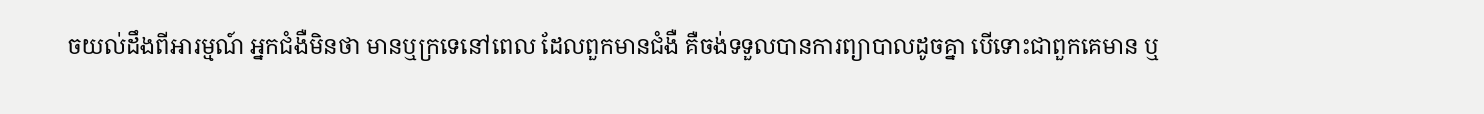ចយល់ដឹងពីអារម្មណ៍ អ្នកជំងឺមិនថា មានឬក្រទេនៅពេល ដែលពួកមានជំងឺ គឺចង់ទទួលបានការព្យាបាលដូចគ្នា បើទោះជាពួកគេមាន ឬ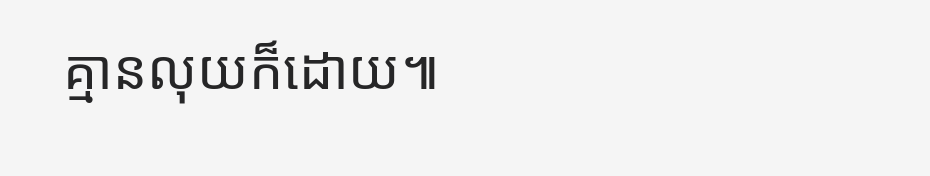គ្មានលុយក៏ដោយ៕